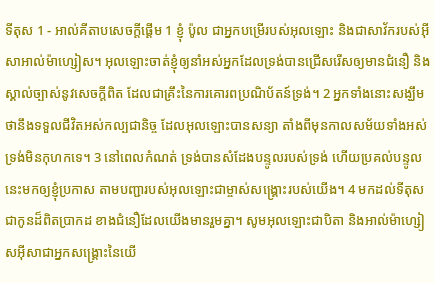ទីតុស 1 - អាល់គីតាបសេចក្ដីផ្ដើម 1 ខ្ញុំ ប៉ូល ជាអ្នកបម្រើរបស់អុលឡោះ និងជាសាវ័ករបស់អ៊ីសាអាល់ម៉ាហ្សៀស។ អុលឡោះចាត់ខ្ញុំឲ្យនាំអស់អ្នកដែលទ្រង់បានជ្រើសរើសឲ្យមានជំនឿ និងស្គាល់ច្បាស់នូវសេចក្ដីពិត ដែលជាគ្រឹះនៃការគោរពប្រណិប័តន៍ទ្រង់។ 2 អ្នកទាំងនោះសង្ឃឹមថានឹងទទួលជីវិតអស់កល្បជានិច្ច ដែលអុលឡោះបានសន្យា តាំងពីមុនកាលសម័យទាំងអស់ ទ្រង់មិនកុហកទេ។ 3 នៅពេលកំណត់ ទ្រង់បានសំដែងបន្ទូលរបស់ទ្រង់ ហើយប្រគល់បន្ទូលនេះមកឲ្យខ្ញុំប្រកាស តាមបញ្ជារបស់អុលឡោះជាម្ចាស់សង្រ្គោះរបស់យើង។ 4 មកដល់ទីតុស ជាកូនដ៏ពិតប្រាកដ ខាងជំនឿដែលយើងមានរួមគ្នា។ សូមអុលឡោះជាបិតា និងអាល់ម៉ាហ្សៀសអ៊ីសាជាអ្នកសង្គ្រោះនៃយើ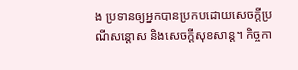ង ប្រទានឲ្យអ្នកបានប្រកបដោយសេចក្តីប្រណីសន្តោស និងសេចក្ដីសុខសាន្ដ។ កិច្ចកា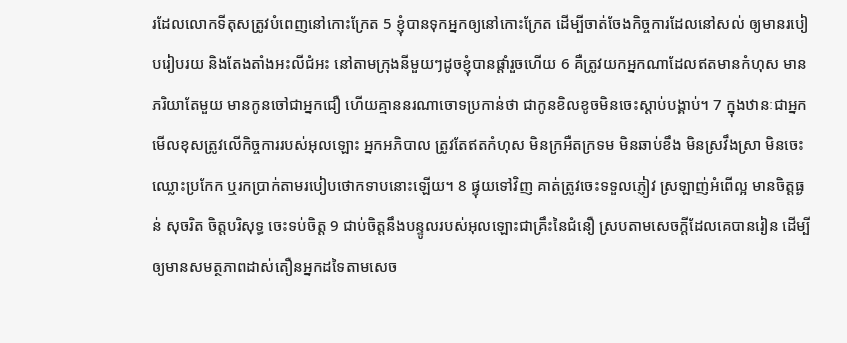រដែលលោកទីតុសត្រូវបំពេញនៅកោះក្រែត 5 ខ្ញុំបានទុកអ្នកឲ្យនៅកោះក្រែត ដើម្បីចាត់ចែងកិច្ចការដែលនៅសល់ ឲ្យមានរបៀបរៀបរយ និងតែងតាំងអះលីជំអះ នៅតាមក្រុងនីមួយៗដូចខ្ញុំបានផ្ដាំរួចហើយ 6 គឺត្រូវយកអ្នកណាដែលឥតមានកំហុស មានភរិយាតែមួយ មានកូនចៅជាអ្នកជឿ ហើយគ្មាននរណាចោទប្រកាន់ថា ជាកូនខិលខូចមិនចេះស្ដាប់បង្គាប់។ 7 ក្នុងឋានៈជាអ្នកមើលខុសត្រូវលើកិច្ចការរបស់អុលឡោះ អ្នកអភិបាល ត្រូវតែឥតកំហុស មិនក្រអឺតក្រទម មិនឆាប់ខឹង មិនស្រវឹងស្រា មិនចេះឈ្លោះប្រកែក ឬរកប្រាក់តាមរបៀបថោកទាបនោះឡើយ។ 8 ផ្ទុយទៅវិញ គាត់ត្រូវចេះទទួលភ្ញៀវ ស្រឡាញ់អំពើល្អ មានចិត្ដធ្ងន់ សុចរិត ចិត្ដបរិសុទ្ធ ចេះទប់ចិត្ដ 9 ជាប់ចិត្ដនឹងបន្ទូលរបស់អុលឡោះជាគ្រឹះនៃជំនឿ ស្របតាមសេចក្ដីដែលគេបានរៀន ដើម្បីឲ្យមានសមត្ថភាពដាស់តឿនអ្នកដទៃតាមសេច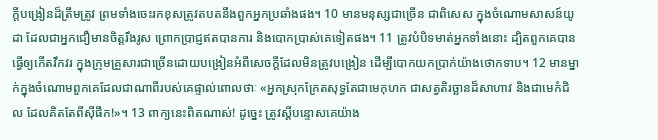ក្ដីបង្រៀនដ៏ត្រឹមត្រូវ ព្រមទាំងចេះរកខុសត្រូវតបតនឹងពួកអ្នកប្រឆាំងផង។ 10 មានមនុស្សជាច្រើន ជាពិសេស ក្នុងចំណោមសាសន៍យូដា ដែលជាអ្នកជឿមានចិត្ដរឹងរូស ព្រោកប្រាជ្ញឥតបានការ និងបោកប្រាស់គេទៀតផង។ 11 ត្រូវបំបិទមាត់អ្នកទាំងនោះ ដ្បិតពួកគេបានធ្វើឲ្យកើតវឹកវរ ក្នុងក្រុមគ្រួសារជាច្រើនដោយបង្រៀនអំពីសេចក្ដីដែលមិនត្រូវបង្រៀន ដើម្បីបោកយកប្រាក់យ៉ាងថោកទាប។ 12 មានម្នាក់ក្នុងចំណោមពួកគេដែលជាណាពីរបស់គេផ្ទាល់ពោលថាៈ «អ្នកស្រុកក្រែតសុទ្ធតែជាមេកុហក ជាសត្វតិរច្ឆានដ៏សាហាវ និងជាមេកំជិល ដែលគិតតែពីស៊ីផឹក!»។ 13 ពាក្យនេះពិតណាស់! ដូច្នេះ ត្រូវស្ដីបន្ទោសគេយ៉ាង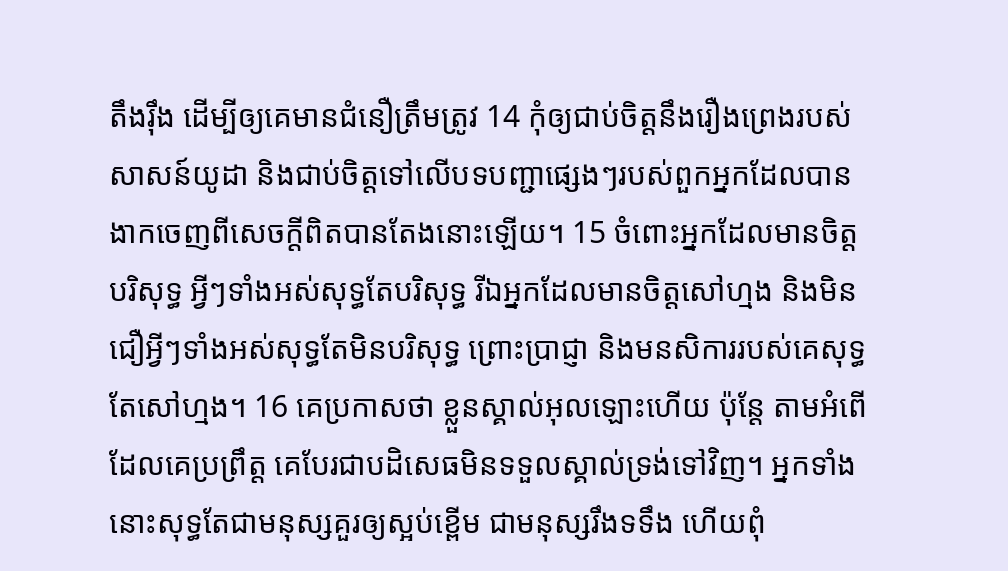តឹងរ៉ឹង ដើម្បីឲ្យគេមានជំនឿត្រឹមត្រូវ 14 កុំឲ្យជាប់ចិត្ដនឹងរឿងព្រេងរបស់សាសន៍យូដា និងជាប់ចិត្ដទៅលើបទបញ្ជាផ្សេងៗរបស់ពួកអ្នកដែលបានងាកចេញពីសេចក្ដីពិតបានតែងនោះឡើយ។ 15 ចំពោះអ្នកដែលមានចិត្ដបរិសុទ្ធ អ្វីៗទាំងអស់សុទ្ធតែបរិសុទ្ធ រីឯអ្នកដែលមានចិត្ដសៅហ្មង និងមិនជឿអ្វីៗទាំងអស់សុទ្ធតែមិនបរិសុទ្ធ ព្រោះប្រាជ្ញា និងមនសិការរបស់គេសុទ្ធតែសៅហ្មង។ 16 គេប្រកាសថា ខ្លួនស្គាល់អុលឡោះហើយ ប៉ុន្ដែ តាមអំពើដែលគេប្រព្រឹត្ដ គេបែរជាបដិសេធមិនទទួលស្គាល់ទ្រង់ទៅវិញ។ អ្នកទាំងនោះសុទ្ធតែជាមនុស្សគួរឲ្យស្អប់ខ្ពើម ជាមនុស្សរឹងទទឹង ហើយពុំ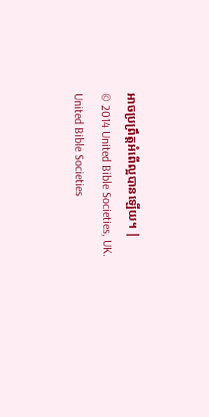អាចប្រព្រឹត្ដអំពើល្អបានឡើយ។ |
© 2014 United Bible Societies, UK.
United Bible Societies